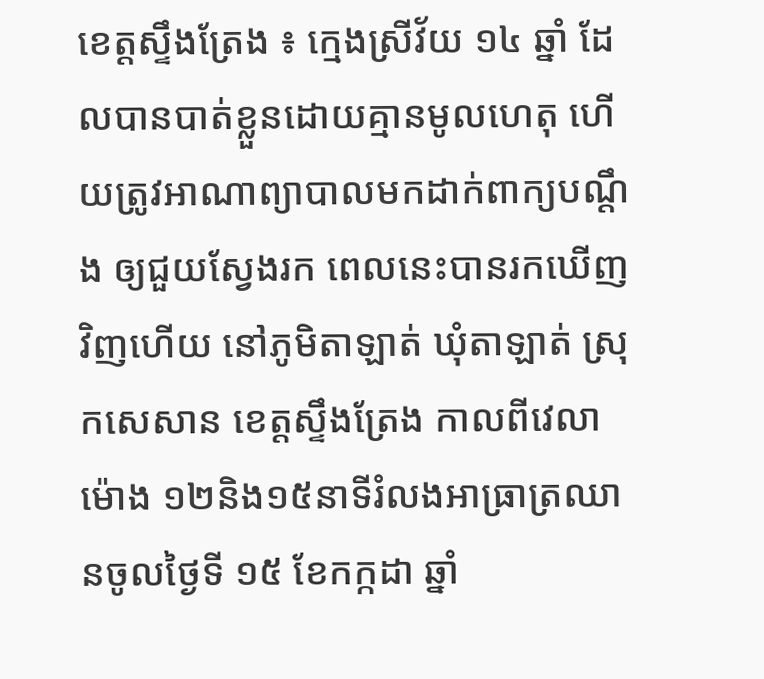ខេត្តស្ទឹងត្រែង ៖ ក្មេងស្រីវ័យ ១៤ ឆ្នាំ ដែលបានបាត់ខ្លួនដោយគ្មានមូលហេតុ ហើយត្រូវអាណាព្យាបាលមកដាក់ពាក្យបណ្ដឹង ឲ្យជួយស្វែងរក ពេលនេះបានរកឃើញវិញហើយ នៅភូមិតាឡាត់ ឃុំតាឡាត់ ស្រុកសេសាន ខេត្តស្ទឹងត្រែង កាលពីវេលា ម៉ោង ១២និង១៥នាទីរំលងអាធ្រាត្រឈានចូលថ្ងៃទី ១៥ ខែកក្កដា ឆ្នាំ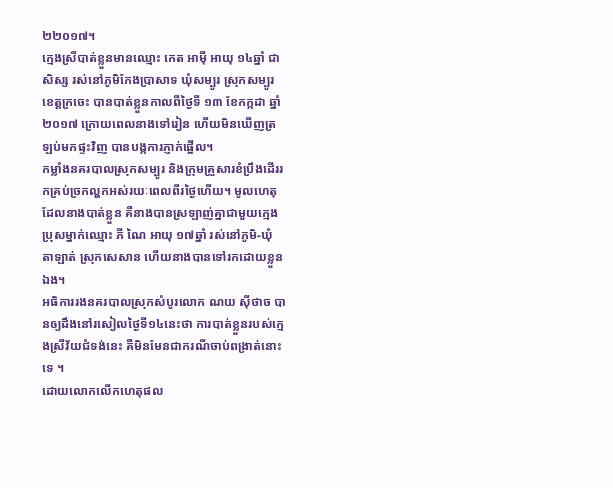២២០១៧។
ក្មេងស្រីបាត់ខ្លួនមានឈ្មោះ កេត អាម៉ី អាយុ ១៤ឆ្នាំ ជាសិស្ស រស់នៅភូមិកែងប្រាសាទ ឃុំសម្បូរ ស្រុកសម្បូរ ខេត្តក្រចេះ បានបាត់ខ្លួនកាលពីថ្ងៃទី ១៣ ខែកក្កដា ឆ្នាំ២០១៧ ក្រោយពេលនាងទៅរៀន ហើយមិនឃើញត្រឡប់មកផ្ទះវិញ បានបង្កការភ្ញាក់ផ្អើល។
កម្លាំងនគរបាលស្រុកសម្បូរ និងក្រុមគ្រួសារខំប្រឹងដើររកគ្រប់ច្រកល្ហកអស់រយៈពេលពីរថ្ងៃហើយ។ មូលហេតុដែលនាងបាត់ខ្លួន គឺនាងបានស្រឡាញ់គ្នាជាមួយក្មេងប្រុសម្នាក់ឈ្មោះ ភី ណៃ អាយុ ១៧ឆ្នាំ រស់នៅភូមិ-ឃុំ តាឡាត់ ស្រុកសេសាន ហើយនាងបានទៅរកដោយខ្លួនឯង។
អធិការរងនគរបាលស្រុកសំបូរលោក ណយ ស៊ីថាច បានឲ្យដឹងនៅរសៀលថ្ងៃទី១៤នេះថា ការបាត់ខ្លួនរបស់ក្មេងស្រីវ័យជំទង់នេះ គឺមិនមែនជាករណីចាប់ពង្រាត់នោះទេ ។
ដោយលោកលើកហេតុផល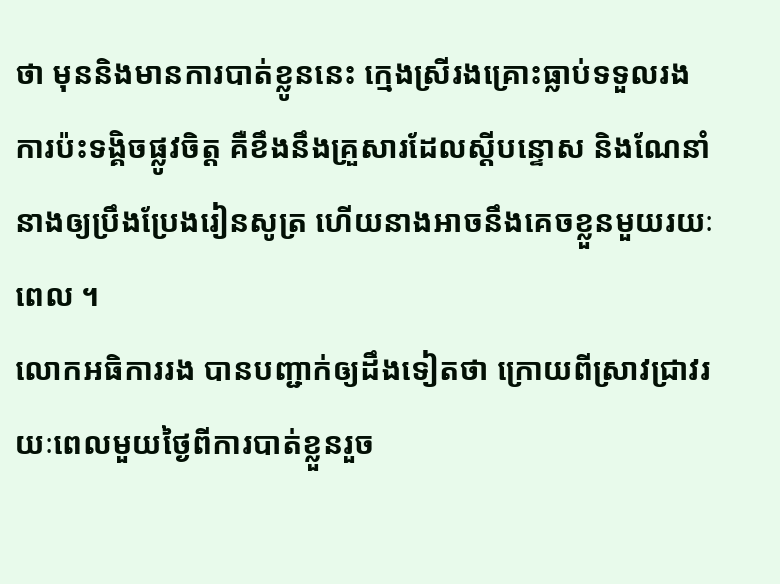ថា មុននិងមានការបាត់ខ្លូននេះ ក្មេងស្រីរងគ្រោះធ្លាប់ទទួលរងការប៉ះទង្គិចផ្លូវចិត្ត គឺខឹងនឹងគ្រួសារដែលស្តីបន្ទោស និងណែនាំនាងឲ្យប្រឹងប្រែងរៀនសូត្រ ហើយនាងអាចនឹងគេចខ្លួនមួយរយៈពេល ។
លោកអធិការរង បានបញ្ជាក់ឲ្យដឹងទៀតថា ក្រោយពីស្រាវជ្រាវរយៈពេលមួយថ្ងៃពីការបាត់ខ្លួនរួច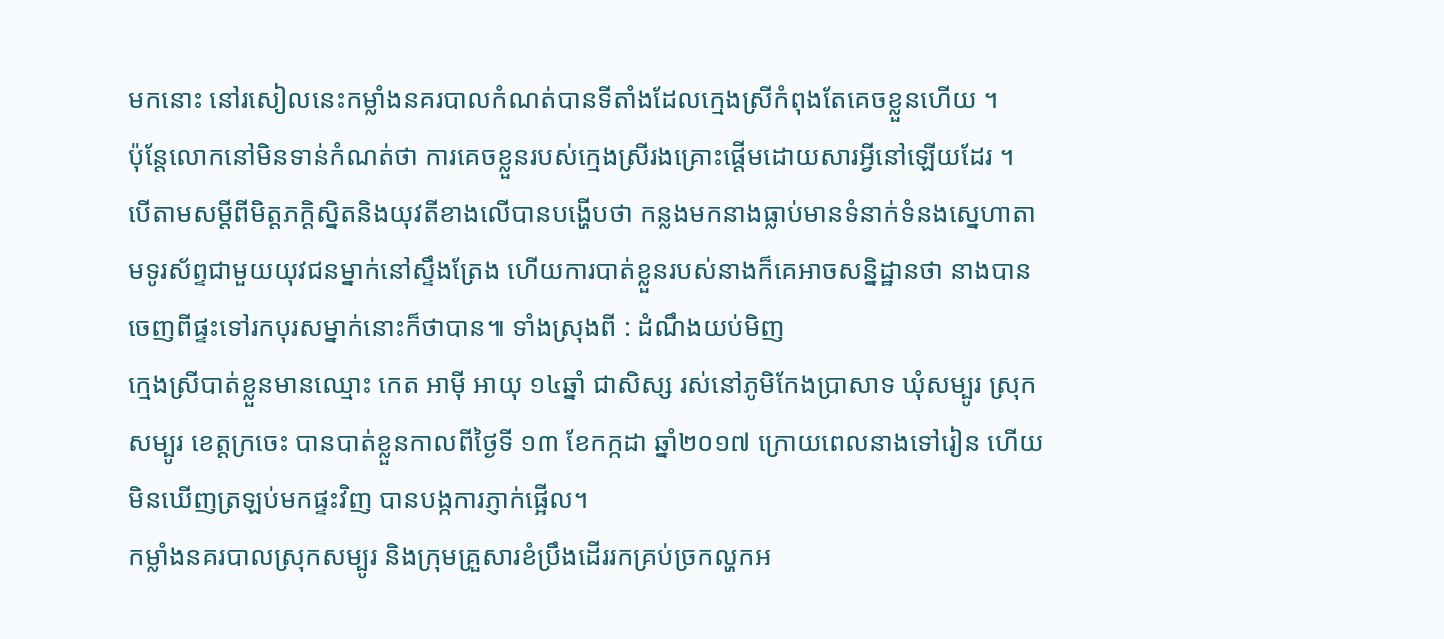មកនោះ នៅរសៀលនេះកម្លាំងនគរបាលកំណត់បានទីតាំងដែលក្មេងស្រីកំពុងតែគេចខ្លួនហើយ ។
ប៉ុន្តែលោកនៅមិនទាន់កំណត់ថា ការគេចខ្លួនរបស់ក្មេងស្រីរងគ្រោះផ្តើមដោយសារអ្វីនៅឡើយដែរ ។
បើតាមសម្តីពីមិត្តភក្ដិស្និតនិងយុវតីខាងលើបានបង្ហើបថា កន្លងមកនាងធ្លាប់មានទំនាក់ទំនងស្នេហាតាមទូរស័ព្ទជាមួយយុវជនម្នាក់នៅស្ទឹងត្រែង ហើយការបាត់ខ្លួនរបស់នាងក៏គេអាចសន្និដ្ឋានថា នាងបានចេញពីផ្ទះទៅរកបុរសម្នាក់នោះក៏ថាបាន៕ ទាំងស្រុងពី : ដំណឹងយប់មិញ
ក្មេងស្រីបាត់ខ្លួនមានឈ្មោះ កេត អាម៉ី អាយុ ១៤ឆ្នាំ ជាសិស្ស រស់នៅភូមិកែងប្រាសាទ ឃុំសម្បូរ ស្រុកសម្បូរ ខេត្តក្រចេះ បានបាត់ខ្លួនកាលពីថ្ងៃទី ១៣ ខែកក្កដា ឆ្នាំ២០១៧ ក្រោយពេលនាងទៅរៀន ហើយមិនឃើញត្រឡប់មកផ្ទះវិញ បានបង្កការភ្ញាក់ផ្អើល។
កម្លាំងនគរបាលស្រុកសម្បូរ និងក្រុមគ្រួសារខំប្រឹងដើររកគ្រប់ច្រកល្ហកអ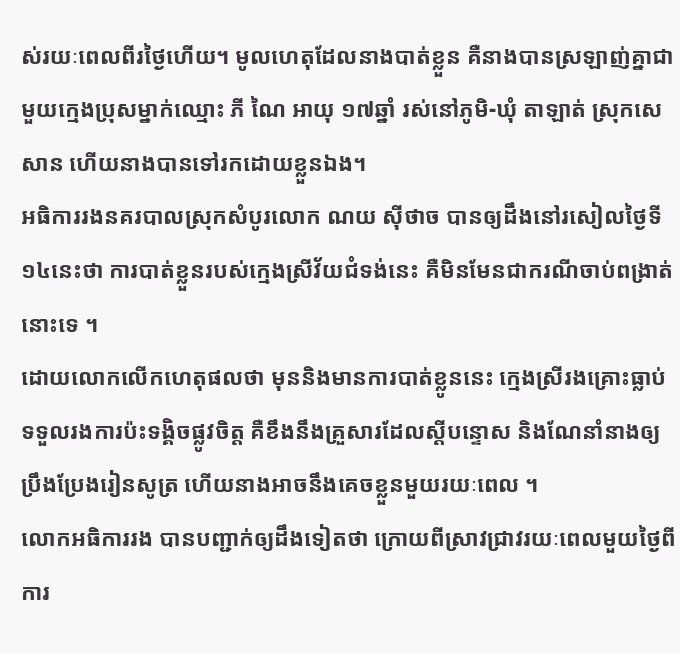ស់រយៈពេលពីរថ្ងៃហើយ។ មូលហេតុដែលនាងបាត់ខ្លួន គឺនាងបានស្រឡាញ់គ្នាជាមួយក្មេងប្រុសម្នាក់ឈ្មោះ ភី ណៃ អាយុ ១៧ឆ្នាំ រស់នៅភូមិ-ឃុំ តាឡាត់ ស្រុកសេសាន ហើយនាងបានទៅរកដោយខ្លួនឯង។
អធិការរងនគរបាលស្រុកសំបូរលោក ណយ ស៊ីថាច បានឲ្យដឹងនៅរសៀលថ្ងៃទី១៤នេះថា ការបាត់ខ្លួនរបស់ក្មេងស្រីវ័យជំទង់នេះ គឺមិនមែនជាករណីចាប់ពង្រាត់នោះទេ ។
ដោយលោកលើកហេតុផលថា មុននិងមានការបាត់ខ្លូននេះ ក្មេងស្រីរងគ្រោះធ្លាប់ទទួលរងការប៉ះទង្គិចផ្លូវចិត្ត គឺខឹងនឹងគ្រួសារដែលស្តីបន្ទោស និងណែនាំនាងឲ្យប្រឹងប្រែងរៀនសូត្រ ហើយនាងអាចនឹងគេចខ្លួនមួយរយៈពេល ។
លោកអធិការរង បានបញ្ជាក់ឲ្យដឹងទៀតថា ក្រោយពីស្រាវជ្រាវរយៈពេលមួយថ្ងៃពីការ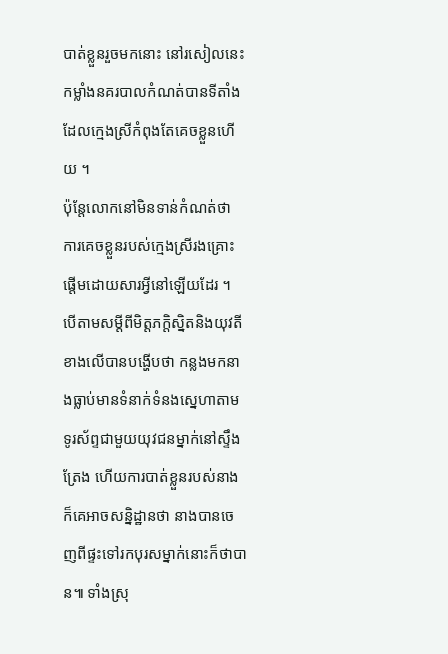បាត់ខ្លួនរួចមកនោះ នៅរសៀលនេះកម្លាំងនគរបាលកំណត់បានទីតាំងដែលក្មេងស្រីកំពុងតែគេចខ្លួនហើយ ។
ប៉ុន្តែលោកនៅមិនទាន់កំណត់ថា ការគេចខ្លួនរបស់ក្មេងស្រីរងគ្រោះផ្តើមដោយសារអ្វីនៅឡើយដែរ ។
បើតាមសម្តីពីមិត្តភក្ដិស្និតនិងយុវតីខាងលើបានបង្ហើបថា កន្លងមកនាងធ្លាប់មានទំនាក់ទំនងស្នេហាតាមទូរស័ព្ទជាមួយយុវជនម្នាក់នៅស្ទឹងត្រែង ហើយការបាត់ខ្លួនរបស់នាងក៏គេអាចសន្និដ្ឋានថា នាងបានចេញពីផ្ទះទៅរកបុរសម្នាក់នោះក៏ថាបាន៕ ទាំងស្រុ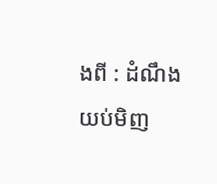ងពី : ដំណឹងយប់មិញ